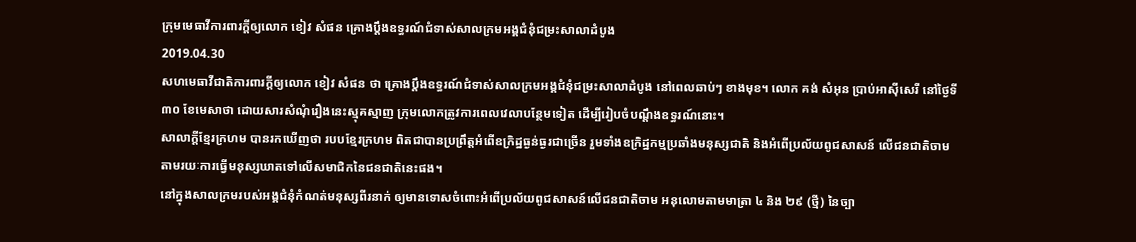ក្រុមមេធាវីការពារក្ដីឲ្យលោក ខៀវ សំផន គ្រោងប្ដឹងឧទ្ធរណ៍ជំទាស់សាលក្រមអង្គជំនុំជម្រះសាលាដំបូង
2019.04.30
សហមេធាវីជាតិការពារក្តីឲ្យលោក ខៀវ សំផន ថា គ្រោងប្ដឹងឧទ្ធរណ៍ជំទាស់សាលក្រមអង្គជំនុំជម្រះសាលាដំបូង នៅពេលឆាប់ៗ ខាងមុខ។ លោក គង់ សំអុន ប្រាប់អាស៊ីសេរី នៅថ្ងៃទី៣០ ខែមេសាថា ដោយសារសំណុំរឿងនេះស្មុគស្មាញ ក្រុមលោកត្រូវការពេលវេលាបន្ថែមទៀត ដើម្បីរៀបចំបណ្ដឹងឧទ្ធរណ៍នោះ។
សាលាក្ដីខ្មែរក្រហម បានរកឃើញថា របបខ្មែរក្រហម ពិតជាបានប្រព្រឹត្តអំពើឧក្រិដ្ឋធ្ងន់ធ្ងរជាច្រើន រួមទាំងឧក្រិដ្ឋកម្មប្រឆាំងមនុស្សជាតិ និងអំពើប្រល័យពូជសាសន៍ លើជនជាតិចាម តាមរយៈការធ្វើមនុស្សឃាតទៅលើសមាជិកនៃជនជាតិនេះផង។
នៅក្នុងសាលក្រមរបស់អង្គជំនុំកំណត់មនុស្សពីរនាក់ ឲ្យមានទោសចំពោះអំពើប្រល័យពូជសាសន៍លើជនជាតិចាម អនុលោមតាមមាត្រា ៤ និង ២៩ (ថ្មី) នៃច្បា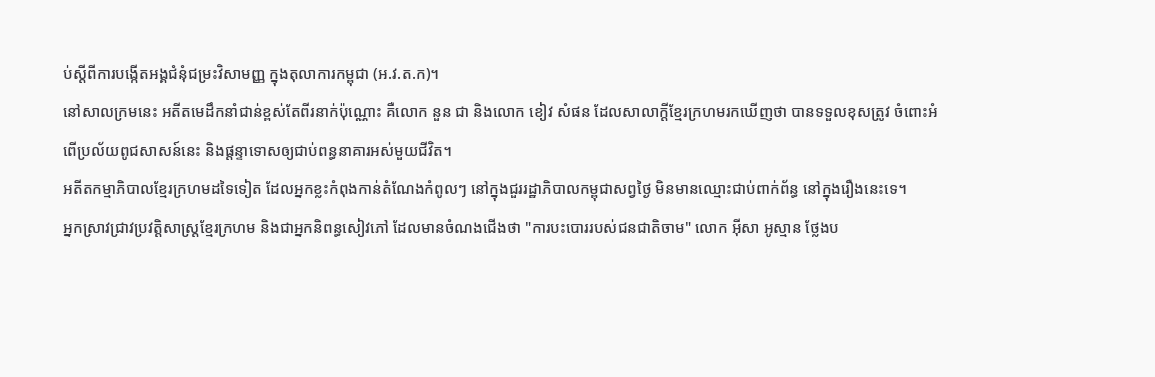ប់ស្ដីពីការបង្កើតអង្គជំនុំជម្រះវិសាមញ្ញ ក្នុងតុលាការកម្ពុជា (អ.វ.ត.ក)។
នៅសាលក្រមនេះ អតីតមេដឹកនាំជាន់ខ្ពស់តែពីរនាក់ប៉ុណ្ណោះ គឺលោក នួន ជា និងលោក ខៀវ សំផន ដែលសាលាក្ដីខ្មែរក្រហមរកឃើញថា បានទទួលខុសត្រូវ ចំពោះអំពើប្រល័យពូជសាសន៍នេះ និងផ្ដន្ទាទោសឲ្យជាប់ពន្ធនាគារអស់មួយជីវិត។
អតីតកម្មាភិបាលខ្មែរក្រហមដទៃទៀត ដែលអ្នកខ្លះកំពុងកាន់តំណែងកំពូលៗ នៅក្នុងជួររដ្ឋាភិបាលកម្ពុជាសព្វថ្ងៃ មិនមានឈ្មោះជាប់ពាក់ព័ន្ធ នៅក្នុងរឿងនេះទេ។
អ្នកស្រាវជ្រាវប្រវត្តិសាស្ត្រខ្មែរក្រហម និងជាអ្នកនិពន្ធសៀវភៅ ដែលមានចំណងជើងថា "ការបះបោររបស់ជនជាតិចាម" លោក អ៊ីសា អូស្មាន ថ្លែងប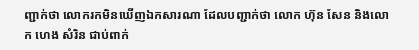ញ្ជាក់ថា លោករកមិនឃើញឯកសារណា ដែលបញ្ជាក់ថា លោក ហ៊ុន សែន និងលោក ហេង សំរិន ជាប់ពាក់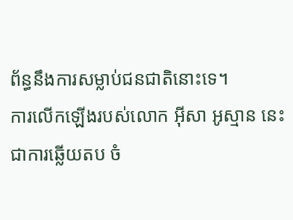ព័ន្ធនឹងការសម្លាប់ជនជាតិនោះទេ។
ការលើកឡើងរបស់លោក អ៊ីសា អូស្មាន នេះ ជាការឆ្លើយតប ចំ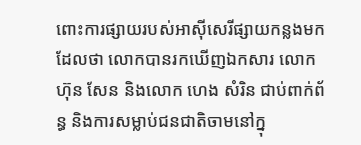ពោះការផ្សាយរបស់អាស៊ីសេរីផ្សាយកន្លងមក ដែលថា លោកបានរកឃើញឯកសារ លោក ហ៊ុន សែន និងលោក ហេង សំរិន ជាប់ពាក់ព័ន្ធ និងការសម្លាប់ជនជាតិចាមនៅក្នុ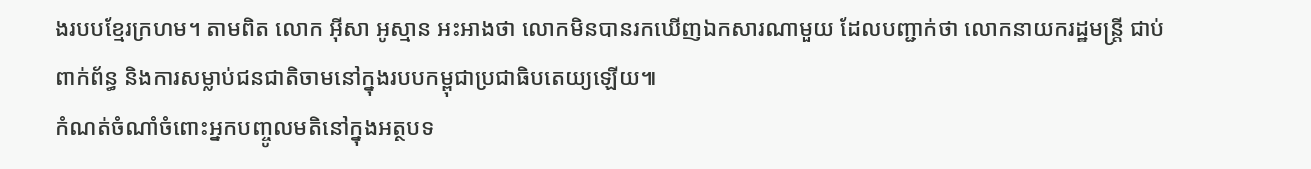ងរបបខ្មែរក្រហម។ តាមពិត លោក អ៊ីសា អូស្មាន អះអាងថា លោកមិនបានរកឃើញឯកសារណាមួយ ដែលបញ្ជាក់ថា លោកនាយករដ្ឋមន្ត្រី ជាប់ពាក់ព័ន្ធ និងការសម្លាប់ជនជាតិចាមនៅក្នុងរបបកម្ពុជាប្រជាធិបតេយ្យឡើយ៕
កំណត់ចំណាំចំពោះអ្នកបញ្ចូលមតិនៅក្នុងអត្ថបទ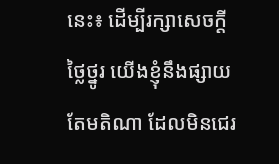នេះ៖ ដើម្បីរក្សាសេចក្ដីថ្លៃថ្នូរ យើងខ្ញុំនឹងផ្សាយតែមតិណា ដែលមិនជេរ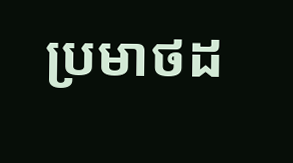ប្រមាថដ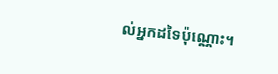ល់អ្នកដទៃប៉ុណ្ណោះ។